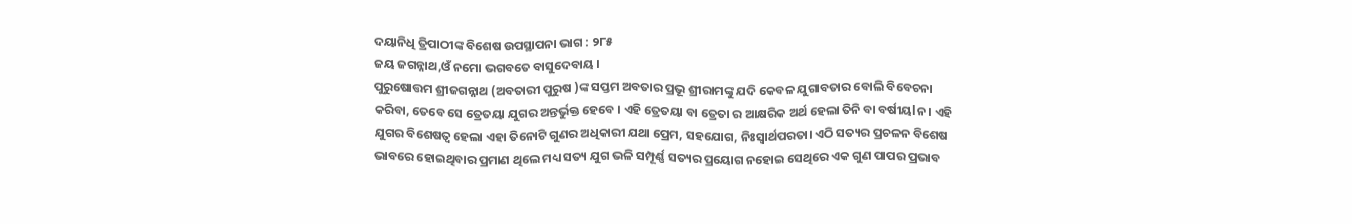ଦୟାନିଧି ତ୍ରିପାଠୀଙ୍କ ବିଶେଷ ଉପସ୍ଥାପନା ଭାଗ : ୨୮୫
ଜୟ ଜଗନ୍ନାଥ,ଓଁ ନମୋ ଭଗବତେ ବାସୁଦେବାୟ ।
ପୁରୁଷୋତ୍ତମ ଶ୍ରୀଜଗନ୍ନାଥ (ଅବତାରୀ ପୁରୁଷ )ଙ୍କ ସପ୍ତମ ଅବତାର ପ୍ରଭୂ ଶ୍ରୀରାମଙ୍କୁ ଯଦି କେବଳ ଯୁଗାବତାର ବୋଲି ବିବେଚନା କରିବା, ତେବେ ସେ ତ୍ରେତୟା ଯୁଗର ଅନ୍ତର୍ଭୁକ୍ତ ହେବେ । ଏହି ତ୍ରେତୟା ବା ତ୍ରେତା ର ଆକ୍ଷରିକ ଅର୍ଥ ହେଲା ତିନି ବା ବର୍ଷୀୟlନ। ଏହି ଯୁଗର ବିଶେଷତ୍ୱ ହେଲା ଏହା ତିନୋଟି ଗୁଣର ଅଧିକାରୀ ଯଥା ପ୍ରେମ, ସହଯୋଗ, ନିଃସ୍ଵାର୍ଥପରତା। ଏଠି ସତ୍ୟର ପ୍ରଚଳନ ବିଶେଷ ଭାବରେ ହୋଇଥିବାର ପ୍ରମାଣ ଥିଲେ ମଧ୍ୟ ସତ୍ୟ ଯୁଗ ଭଳି ସମ୍ପୂର୍ଣ୍ଣ ସତ୍ୟର ପ୍ରୟୋଗ ନହୋଇ ସେଥିରେ ଏକ ଗୁଣ ପାପର ପ୍ରଭାବ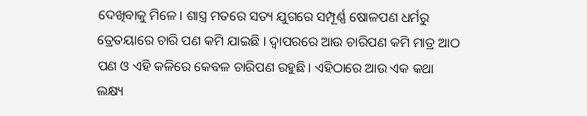ଦେଖିବାକୁ ମିଳେ। ଶାସ୍ତ୍ର ମତରେ ସତ୍ୟ ଯୁଗରେ ସମ୍ପୂର୍ଣ୍ଣ ଷୋଳପଣ ଧର୍ମରୁ ତ୍ରେତୟାରେ ଚାରି ପଣ କମି ଯାଇଛି । ଦ୍ୱାପରରେ ଆଉ ଚାରିପଣ କମି ମାତ୍ର ଆଠ ପଣ ଓ ଏହି କଳିରେ କେବଳ ଚାରିପଣ ରହୁଛି। ଏହିଠାରେ ଆଉ ଏକ କଥା ଲକ୍ଷ୍ୟ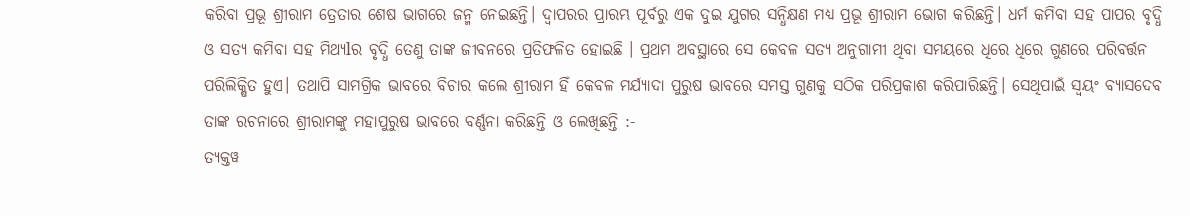କରିବା ପ୍ରଭୂ ଶ୍ରୀରାମ ତ୍ରେତାର ଶେଷ ଭାଗରେ ଜନ୍ମ ନେଇଛନ୍ତି। ଦ୍ୱାପରର ପ୍ରାରମ୍ଭ ପୂର୍ବରୁ ଏକ ଦୁଇ ଯୁଗର ସନ୍ଧିକ୍ଷଣ ମଧ୍ୟ ପ୍ରଭୂ ଶ୍ରୀରାମ ଭୋଗ କରିଛନ୍ତି। ଧର୍ମ କମିବା ସହ ପାପର ବୃଦ୍ଧି ଓ ସତ୍ୟ କମିବା ସହ ମିଥ୍ୟlର ବୃଦ୍ଧି ତେଣୁ ତାଙ୍କ ଜୀବନରେ ପ୍ରତିଫଳିତ ହୋଇଛି । ପ୍ରଥମ ଅବସ୍ଥାରେ ସେ କେବଳ ସତ୍ୟ ଅନୁଗାମୀ ଥିବା ସମୟରେ ଧିରେ ଧିରେ ଗୁଣରେ ପରିବର୍ତ୍ତନ ପରିଲିକ୍ଷିତ ହୁଏ। ତଥାପି ସାମଗ୍ରିକ ଭାବରେ ବିଚାର କଲେ ଶ୍ରୀରାମ ହିଁ କେବଳ ମର୍ଯ୍ୟାଦା ପୁରୁଷ ଭାବରେ ସମସ୍ତ ଗୁଣକୁ ସଠିକ ପରିପ୍ରକାଶ କରିପାରିଛନ୍ତି। ସେଥିପାଇଁ ସ୍ୱୟଂ ବ୍ୟାସଦେବ ତାଙ୍କ ରଚନାରେ ଶ୍ରୀରାମଙ୍କୁ ମହାପୁରୁଷ ଭାବରେ ବର୍ଣ୍ଣନା କରିଛନ୍ତି ଓ ଲେଖିଛନ୍ତି :-
ତ୍ୟକ୍ତୱ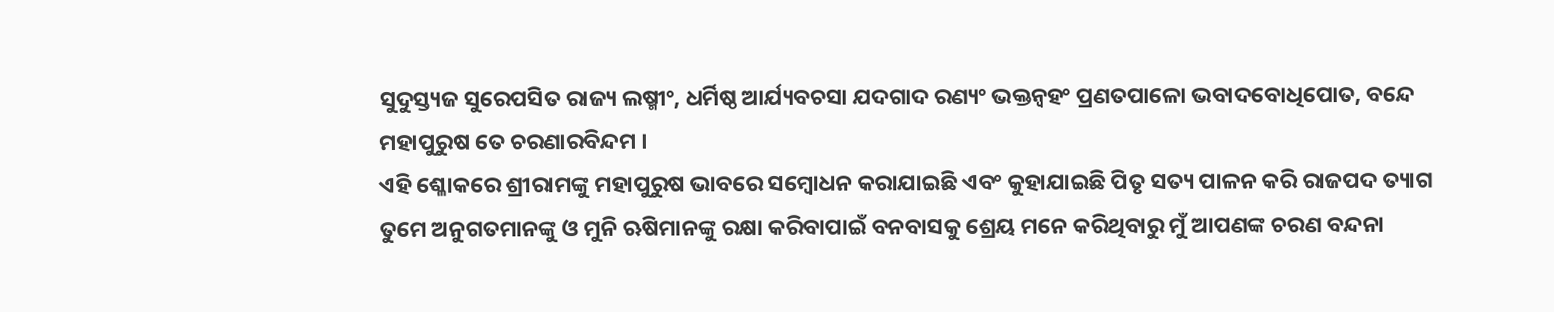ସୁଦୁସ୍ତ୍ୟଜ ସୁରେପସିତ ରାଜ୍ୟ ଲଷ୍ମୀଂ, ଧର୍ମିଷ୍ଠ ଆର୍ଯ୍ୟବଚସା ଯଦଗାଦ ରଣ୍ୟଂ ଭକ୍ତନ୍ୱହଂ ପ୍ରଣତପାଳୋ ଭବାଦବୋଧିପୋତ, ବନ୍ଦେ ମହାପୁରୁଷ ତେ ଚରଣାରବିନ୍ଦମ ।
ଏହି ଶ୍ଳୋକରେ ଶ୍ରୀରାମଙ୍କୁ ମହାପୁରୁଷ ଭାବରେ ସମ୍ବୋଧନ କରାଯାଇଛି ଏବଂ କୁହାଯାଇଛି ପିତୃ ସତ୍ୟ ପାଳନ କରି ରାଜପଦ ତ୍ୟାଗ ତୁମେ ଅନୁଗତମାନଙ୍କୁ ଓ ମୁନି ଋଷିମାନଙ୍କୁ ରକ୍ଷା କରିବାପାଇଁ ବନବାସକୁ ଶ୍ରେୟ ମନେ କରିଥିବାରୁ ମୁଁ ଆପଣଙ୍କ ଚରଣ ବନ୍ଦନା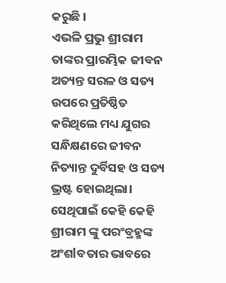କରୁଛି ।
ଏଭଳି ପ୍ରଭୁ ଶ୍ରୀରାମ ତାଙ୍କର ପ୍ରାରମ୍ଭିକ ଜୀବନ ଅତ୍ୟନ୍ତ ସରଳ ଓ ସତ୍ୟ ଉପରେ ପ୍ରତିଷ୍ଠିତ କରିଥିଲେ ମଧ୍ୟ ଯୁଗର ସନ୍ଧିକ୍ଷଣରେ ଜୀବନ ନିତ୍ୟାନ୍ତ ଦୁର୍ବିସହ ଓ ସତ୍ୟ ଭ୍ରଷ୍ଟ ହୋଇଥିଲା। ସେଥିପାଇଁ କେହି କେହି ଶ୍ରୀରାମ ଙ୍କୁ ପରଂବ୍ରହ୍ମଙ୍କ ଅଂଶlବତାର ଭାବରେ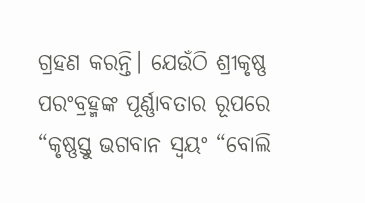ଗ୍ରହଣ କରନ୍ତି। ଯେଉଁଠି ଶ୍ରୀକୃଷ୍ଣ ପରଂବ୍ରହ୍ମଙ୍କ ପୂର୍ଣ୍ଣାବତାର ରୂପରେ “କୃଷ୍ଣସ୍ତୁ ଭଗବାନ ସ୍ୱୟଂ “ବୋଲି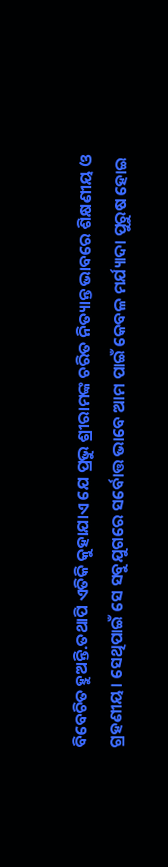ବିବେଚିତ ହୁଅନ୍ତି.ତଥାପି ଏତିକି କୁହାଯାଏ ଯେ ପ୍ରଭୁ ଶ୍ରୀରାମଙ୍କ ଚରିତ ନିତ୍ୟାନ୍ତ ଭାବରେ ଶିକ୍ଷଣୀୟ ଓ ଗ୍ରହଣୀୟ। ସେଥିପାଇଁ ସେ ସବୁଯୁଗରେ ସର୍ବୋତ୍ତ ଭାବେ ଆମ ପାଇଁ କେବଳ ମର୍ଯ୍ୟାଦା ପୁରୁଷ ହୋଇ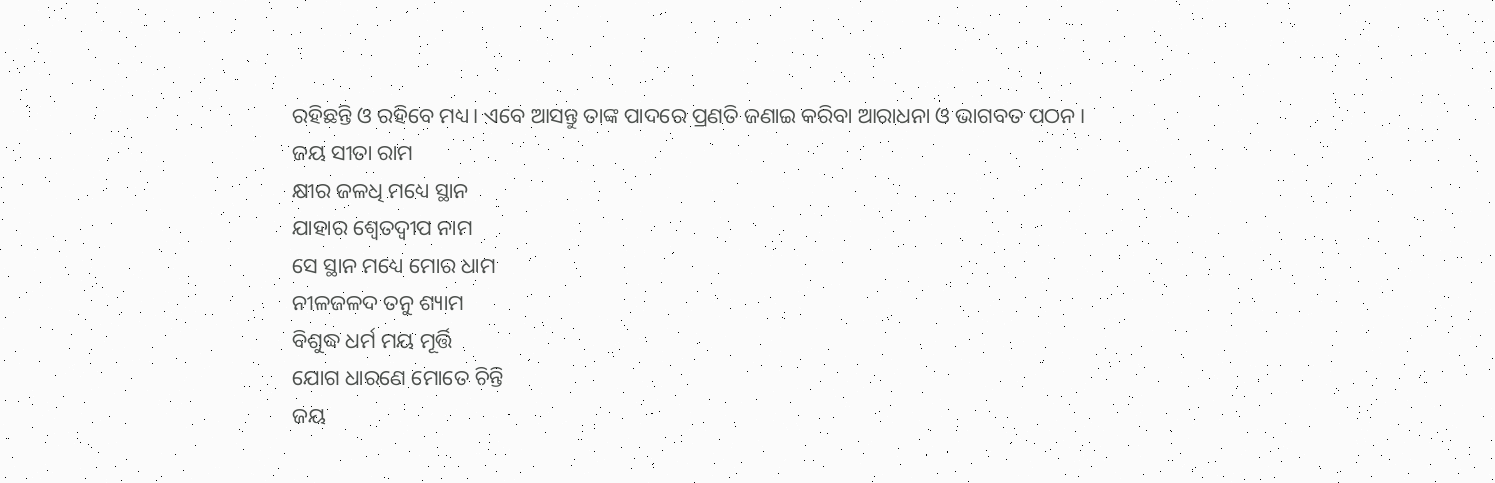ରହିଛନ୍ତି ଓ ରହିବେ ମଧ୍ୟ। ଏବେ ଆସନ୍ତୁ ତାଙ୍କ ପାଦରେ ପ୍ରଣତି ଜଣାଇ କରିବା ଆରାଧନା ଓ ଭାଗବତ ପଠନ।
ଜୟ ସୀତା ରାମ
କ୍ଷୀର ଜଳଧି ମଧ୍ୟେ ସ୍ଥାନ
ଯାହାର ଶ୍ୱେତଦ୍ବୀପ ନାମ
ସେ ସ୍ଥାନ ମଧ୍ୟେ ମୋର ଧାମ
ନୀଳଜଳଦ ତନୁ ଶ୍ୟାମ
ବିଶୁଦ୍ଧ ଧର୍ମ ମୟ ମୂର୍ତ୍ତି
ଯୋଗ ଧାରଣେ ମୋତେ ଚିନ୍ତି
ଜୟ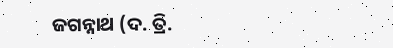ଜଗନ୍ନାଥ (ଦ. ତ୍ରି.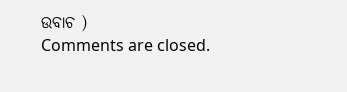ଉବାଚ )
Comments are closed.